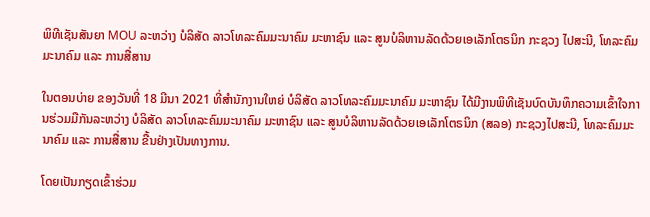ພິທີເຊັນສັນຍາ MOU ລະຫວ່າງ ບໍລິສັດ ລາວໂທລະຄົມມະນາຄົມ ມະຫາຊົນ ແລະ ສູນບໍລິຫານລັດດ້ວຍເອເລັກໂຕຣນິກ ກະຊວງ ໄປສະນີ, ໂທລະຄົມມະນາຄົມ ແລະ ການສື່ສານ

ໃນຕອນບ່າຍ ຂອງວັນທີ່ 18 ມີນາ 2021 ທີ່ສຳນັກງານໃຫຍ່ ບໍລິສັດ ລາວໂທລະຄົມມະນາຄົມ ມະຫາຊົນ ໄດ້ມີງານພິທີເຊັນບົດບັນທຶກຄວາມເຂົ້າໃຈການຮ່ວມມືກັນລະຫວ່າງ ບໍລິສັດ ລາວໂທລະຄົມມະນາຄົມ ມະຫາຊົນ ແລະ ສູນບໍລິຫານລັດດ້ວຍເອເລັກໂຕຣນິກ (ສລອ) ກະຊວງໄປສະນີ, ໂທລະຄົມມະນາຄົມ ແລະ ການສື່ສານ ຂື້ນຢ່າງເປັນທາງການ.

ໂດຍເປັນກຽດເຂົ້າຮ່ວມ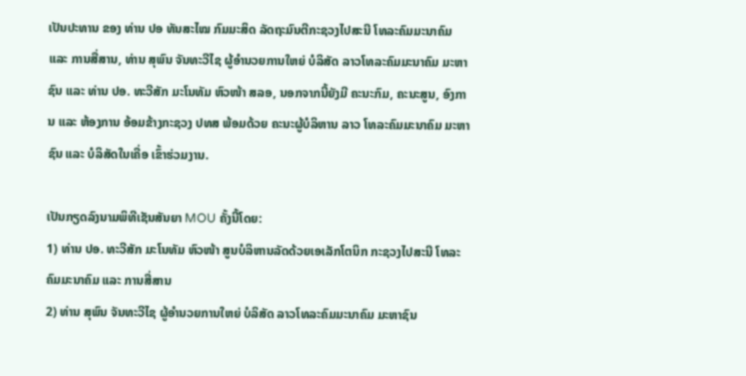ເປັນປະທານ ຂອງ ທ່ານ ປອ ທັນສະໄໝ ກົມມະສິດ ລັດຖະມົນຕີກະຊວງໄປສະນີ ໂທລະຄົມມະນາຄົມ ແລະ ການສື່ສານ, ທ່ານ ສຸພົນ ຈັນທະວີໄຊ ຜູ້ອຳນວຍການໃຫຍ່ ບໍລິສັດ ລາວໂທລະຄົມມະນາຄົມ ມະຫາຊົນ ແລະ ທ່ານ ປອ. ທະວີສັກ ມະໂນທັມ ຫົວໜ້າ ສລອ, ນອກຈາກນີ້ຍັງມີ ຄະນະກົມ, ຄະນະສູນ, ອົງການ ແລະ ຫ້ອງການ ອ້ອມຂ້າງກະຊວງ ປທສ ພ້ອມດ້ວຍ ຄະນະຜູ້ບໍລິຫານ ລາວ ໂທລະຄົມມະນາຄົມ ມະຫາຊົນ ແລະ ບໍລິສັດໃນເຄື່ອ ເຂົ້າຮ່ວມງານ.

ເປັນກຽດລົງນາມພິທີເຊັນສັນຍາ MOU ຄັ້ງນີ້ໂດຍ:
1) ທ່ານ ປອ. ທະວີສັກ ມະໂນທັມ ຫົວໜ້າ ສູນບໍລິຫານລັດດ້ວຍເອເລັກໂຕນິກ ກະຊວງໄປສະນີ ໂທລະຄົມມະນາຄົມ ແລະ ການສື່ສານ
2) ທ່ານ ສຸພົນ ຈັນທະວີໄຊ ຜູ້ອຳນວຍການໃຫຍ່ ບໍລິສັດ ລາວໂທລະຄົມມະນາຄົມ ມະຫາຊົນ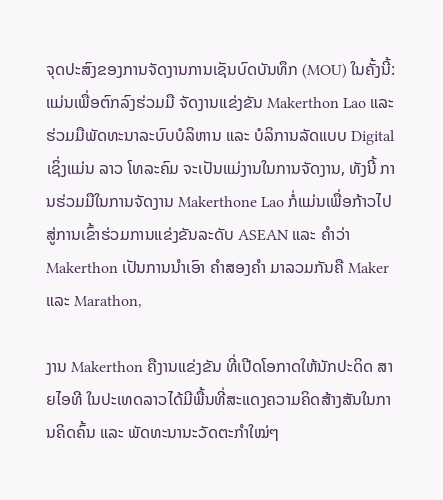ຈຸດປະສົງຂອງການຈັດງານການເຊັນບົດບັນທຶກ (MOU) ໃນຄັ້ງນີ້: ແມ່ນເພື່ອຕົກລົງຮ່ວມມື ຈັດງານແຂ່ງຂັນ Makerthon Lao ແລະ ຮ່ວມມືພັດທະນາລະບົບບໍລິຫານ ແລະ ບໍລິການລັດແບບ Digital ເຊິ່ງແມ່ນ ລາວ ໂທລະຄົມ ຈະເປັນແມ່ງານໃນການຈັດງານ, ທັງນີ້ ການຮ່ວມມືໃນການຈັດງານ Makerthone Lao ກໍ່ແມ່ນເພື່ອກ້າວໄປສູ່ການເຂົ້າຮ່ວມການແຂ່ງຂັນລະດັບ ASEAN ແລະ ຄໍາວ່າ Makerthon ເປັນການນຳເອົາ ຄຳສອງຄຳ ມາລວມກັນຄື Maker ແລະ Marathon,

ງານ Makerthon ຄືງານແຂ່ງຂັນ ທີ່ເປີດໂອກາດໃຫ້ນັກປະດິດ ສາຍໄອທີ ໃນປະເທດລາວໄດ້ມີພື້ນທີ່ສະແດງຄວາມຄິດສ້າງສັນໃນການຄິດຄົ້ນ ແລະ ພັດທະນານະວັດຕະກຳໃໝ່ໆ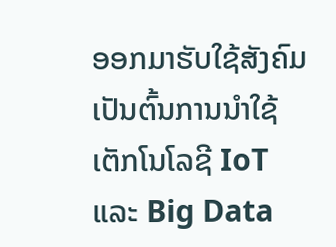ອອກມາຮັບໃຊ້ສັງຄົມ ເປັນຕົ້ນການນຳໃຊ້ ເຕັກໂນໂລຊີ IoT ແລະ Big Data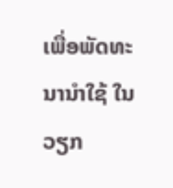ເພື່ອພັດທະນານຳໃຊ້ ໃນວຽກ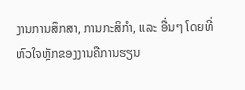ງານການສຶກສາ, ການກະສິກຳ, ແລະ ອື່ນໆ ໂດຍທີ່ຫົວໃຈຫຼັກຂອງງານຄືການຮຽນ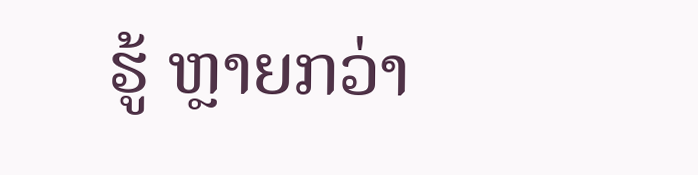ຮູ້ ຫຼາຍກວ່າ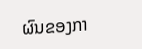ຜົນຂອງກາ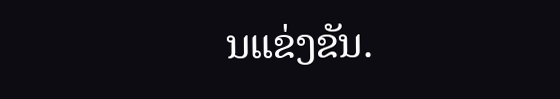ນແຂ່ງຂັນ.